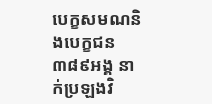បេក្ខសមណនិងបេក្ខជន៣៨៩អង្គ នាក់ប្រឡងវិ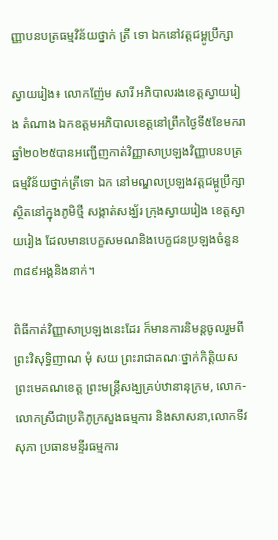ញ្ញាបនបត្រធម្មវិន័យថ្នាក់ ត្រី ទោ ឯកនៅវត្តជម្ពូប្រឹក្សា

ស្វាយរៀង៖ លោកញ៉ែម សារី អភិបាលរងខេត្តស្វាយរៀង តំណាង ឯកឧត្តមអភិបាលខេត្តនៅព្រឹកថ្ងៃទី៥ខែមករាឆ្នាំ២០២៥បានអញ្ជើញកាត់វិញ្ញាសាប្រឡងវិញ្ញាបនបត្រធម្មវិន័យថ្នាក់ត្រីទោ ឯក នៅមណ្ឌលប្រឡងវត្តជម្ពូប្រឹក្សាស្ថិតនៅក្នុងភូមិថ្មី សង្កាត់សង្ឃ័រ ក្រុងស្វាយរៀង ខេត្តស្វាយរៀង ដែលមានបេក្ខសមណនិងបេក្ខជនប្រឡងចំនួន ៣៨៩អង្គនិងនាក់។

ពិធីកាត់វិញ្ញាសាប្រឡងនេះដែរ ក៏មានការនិមន្តចូលរួមពីព្រះវិសុទ្ធិញាណ មុំ សយ ព្រះរាជាគណៈថ្នាក់កិត្តិយស ព្រះមេគណខេត្ត ព្រះមន្ត្រីសង្ឃគ្រប់ឋានានុក្រម, លោក-លោកស្រីជាប្រតិភូក្រសួងធម្មការ និងសាសនា,លោកទីវ សុភា ប្រធានមន្ទីរធម្មការ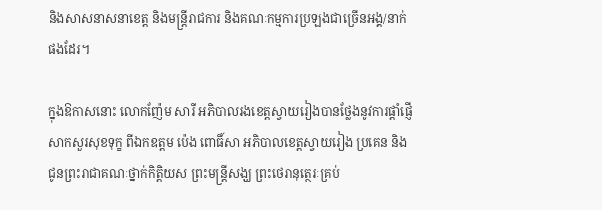និងសាសនាសនាខេត្ត និងមន្ត្រីរាជការ និងគណៈកម្មការប្រឡងជាច្រើនអង្គ/នាក់ផងដែរ។

ក្នុងឱកាសនោះ លោកញ៉ែម សារី អភិបាលរងខេត្តស្វាយរៀងបានថ្លែងនូវការផ្តាំផ្ញើសាកសួរសុខទុក្ខ ពីឯកឧត្តម ប៉េង ពោធិ៍សា អភិបាលខេត្តស្វាយរៀង ប្រគេន និងជូនព្រះរាជាគណៈថ្នាក់កិត្តិយស ព្រះមន្ត្រីសង្ឃ ព្រះថេរានុត្ថេរៈគ្រប់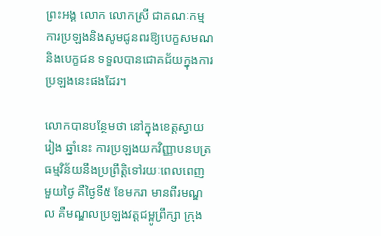ព្រះអង្គ លោក លោកស្រី ជាគណៈកម្មការប្រឡងនិងសូមជូនពរឱ្យបេក្ខសមណ និងបេក្ខជន ទទួលបានជោគជ័យក្នុងការប្រឡងនេះផងដែរ។

លោកបានបន្ថែមថា នៅក្នុងខេត្តស្វាយរៀង ឆ្នាំនេះ ការប្រឡងយកវិញ្ញាបនបត្រធម្មវិន័យនឹងប្រព្រឹត្តិទៅរយៈពេលពេញមួយថ្ងៃ គឺថ្ងៃទី៥ ខែមករា មានពីរមណ្ឌល គឺមណ្ឌលប្រឡងវត្តជម្ពូព្រឹក្សា ក្រុង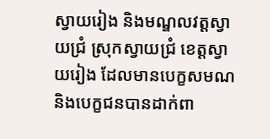ស្វាយរៀង និងមណ្ឌលវត្តស្វាយជ្រំ ស្រុកស្វាយជ្រំ ខេត្តស្វាយរៀង ដែលមានបេក្ខសមណនិងបេក្ខជនបានដាក់ពា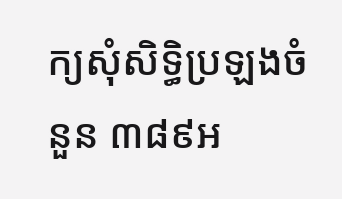ក្យសុំសិទ្ធិប្រឡងចំនួន ៣៨៩អ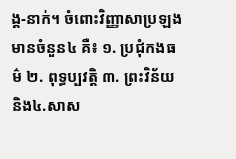ង្គ-នាក់។ ចំពោះវិញ្ញាសាប្រឡងមានចំនួន៤ គឺ៖ ១. ប្រជុំកងធម៌ ២. ពុទ្ធប្បវត្តិ ៣. ព្រះវិន័យ និង៤.សាស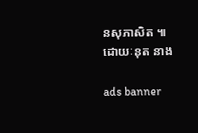នសុភាសិត ៕
ដោយៈនុត នាង

ads banner